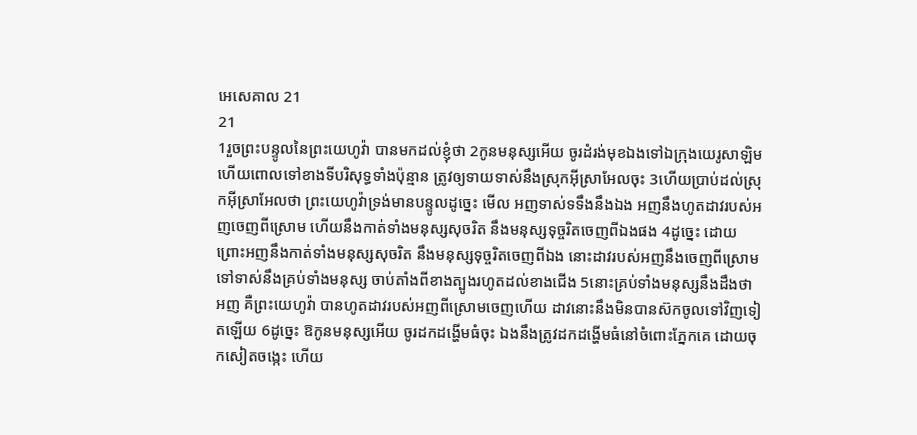អេសេគាល 21
21
1រួចព្រះបន្ទូលនៃព្រះយេហូវ៉ា បានមកដល់ខ្ញុំថា 2កូនមនុស្សអើយ ចូរដំរង់មុខឯងទៅឯក្រុងយេរូសាឡិម ហើយពោលទៅខាងទីបរិសុទ្ធទាំងប៉ុន្មាន ត្រូវឲ្យទាយទាស់នឹងស្រុកអ៊ីស្រាអែលចុះ 3ហើយប្រាប់ដល់ស្រុកអ៊ីស្រាអែលថា ព្រះយេហូវ៉ាទ្រង់មានបន្ទូលដូច្នេះ មើល អញទាស់ទទឹងនឹងឯង អញនឹងហូតដាវរបស់អញចេញពីស្រោម ហើយនឹងកាត់ទាំងមនុស្សសុចរិត នឹងមនុស្សទុច្ចរិតចេញពីឯងផង 4ដូច្នេះ ដោយព្រោះអញនឹងកាត់ទាំងមនុស្សសុចរិត នឹងមនុស្សទុច្ចរិតចេញពីឯង នោះដាវរបស់អញនឹងចេញពីស្រោម ទៅទាស់នឹងគ្រប់ទាំងមនុស្ស ចាប់តាំងពីខាងត្បូងរហូតដល់ខាងជើង 5នោះគ្រប់ទាំងមនុស្សនឹងដឹងថា អញ គឺព្រះយេហូវ៉ា បានហូតដាវរបស់អញពីស្រោមចេញហើយ ដាវនោះនឹងមិនបានស៊កចូលទៅវិញទៀតឡើយ 6ដូច្នេះ ឱកូនមនុស្សអើយ ចូរដកដង្ហើមធំចុះ ឯងនឹងត្រូវដកដង្ហើមធំនៅចំពោះភ្នែកគេ ដោយចុកសៀតចង្កេះ ហើយ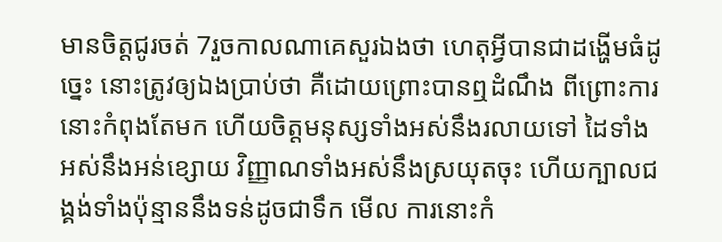មានចិត្តជូរចត់ 7រួចកាលណាគេសួរឯងថា ហេតុអ្វីបានជាដង្ហើមធំដូច្នេះ នោះត្រូវឲ្យឯងប្រាប់ថា គឺដោយព្រោះបានឮដំណឹង ពីព្រោះការនោះកំពុងតែមក ហើយចិត្តមនុស្សទាំងអស់នឹងរលាយទៅ ដៃទាំងអស់នឹងអន់ខ្សោយ វិញ្ញាណទាំងអស់នឹងស្រយុតចុះ ហើយក្បាលជង្គង់ទាំងប៉ុន្មាននឹងទន់ដូចជាទឹក មើល ការនោះកំ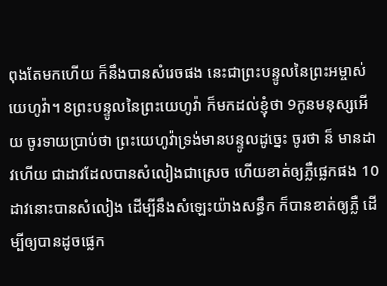ពុងតែមកហើយ ក៏នឹងបានសំរេចផង នេះជាព្រះបន្ទូលនៃព្រះអម្ចាស់យេហូវ៉ា។ 8ព្រះបន្ទូលនៃព្រះយេហូវ៉ា ក៏មកដល់ខ្ញុំថា 9កូនមនុស្សអើយ ចូរទាយប្រាប់ថា ព្រះយេហូវ៉ាទ្រង់មានបន្ទូលដូច្នេះ ចូរថា ន៏ មានដាវហើយ ជាដាវដែលបានសំលៀងជាស្រេច ហើយខាត់ឲ្យភ្លឺផ្លេកផង 10ដាវនោះបានសំលៀង ដើម្បីនឹងសំឡេះយ៉ាងសន្ធឹក ក៏បានខាត់ឲ្យភ្លឺ ដើម្បីឲ្យបានដូចផ្លេក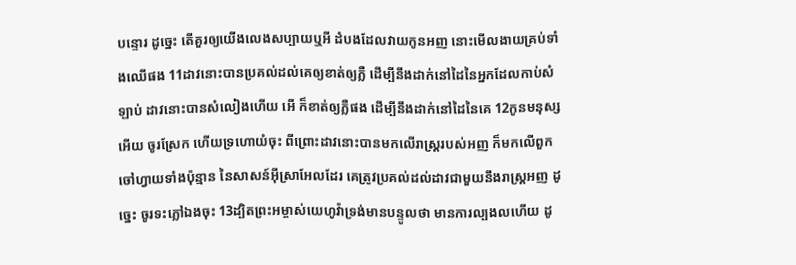បន្ទោរ ដូច្នេះ តើគួរឲ្យយើងលេងសប្បាយឬអី ដំបងដែលវាយកូនអញ នោះមើលងាយគ្រប់ទាំងឈើផង 11ដាវនោះបានប្រគល់ដល់គេឲ្យខាត់ឲ្យភ្លឺ ដើម្បីនឹងដាក់នៅដៃនៃអ្នកដែលកាប់សំឡាប់ ដាវនោះបានសំលៀងហើយ អើ ក៏ខាត់ឲ្យភ្លឺផង ដើម្បីនឹងដាក់នៅដៃនៃគេ 12កូនមនុស្សអើយ ចូរស្រែក ហើយទ្រហោយំចុះ ពីព្រោះដាវនោះបានមកលើរាស្ត្ររបស់អញ ក៏មកលើពួកចៅហ្វាយទាំងប៉ុន្មាន នៃសាសន៍អ៊ីស្រាអែលដែរ គេត្រូវប្រគល់ដល់ដាវជាមួយនឹងរាស្ត្រអញ ដូច្នេះ ចូរទះភ្លៅឯងចុះ 13ដ្បិតព្រះអម្ចាស់យេហូវ៉ាទ្រង់មានបន្ទូលថា មានការល្បងលហើយ ដូ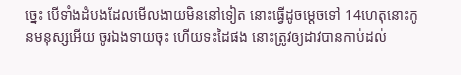ច្នេះ បើទាំងដំបងដែលមើលងាយមិននៅទៀត នោះធ្វើដូចម្តេចទៅ 14ហេតុនោះកូនមនុស្សអើយ ចូរឯងទាយចុះ ហើយទះដៃផង នោះត្រូវឲ្យដាវបានកាប់ដល់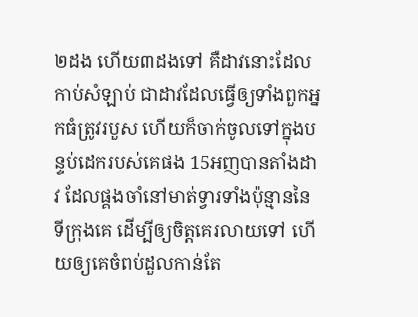២ដង ហើយ៣ដងទៅ គឺដាវនោះដែលកាប់សំឡាប់ ជាដាវដែលធ្វើឲ្យទាំងពួកអ្នកធំត្រូវរបួស ហើយក៏ចាក់ចូលទៅក្នុងបន្ទប់ដេករបស់គេផង 15អញបានតាំងដាវ ដែលផ្គងចាំនៅមាត់ទ្វារទាំងប៉ុន្មាននៃទីក្រុងគេ ដើម្បីឲ្យចិត្តគេរលាយទៅ ហើយឲ្យគេចំពប់ដួលកាន់តែ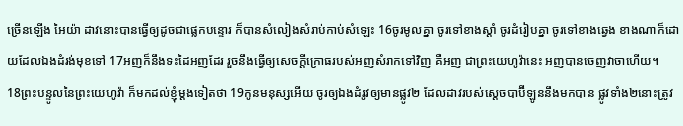ច្រើនឡើង អៃយ៉ា ដាវនោះបានធ្វើឲ្យដូចជាផ្លេកបន្ទោរ ក៏បានសំលៀងសំរាប់កាប់សំឡេះ 16ចូរមូលគ្នា ចូរទៅខាងស្តាំ ចូរដំរៀបគ្នា ចូរទៅខាងឆ្វេង ខាងណាក៏ដោយដែលឯងដំរង់មុខទៅ 17អញក៏នឹងទះដៃអញដែរ រួចនឹងធ្វើឲ្យសេចក្ដីក្រោធរបស់អញសំរាកទៅវិញ គឺអញ ជាព្រះយេហូវ៉ានេះ អញបានចេញវាចាហើយ។
18ព្រះបន្ទូលនៃព្រះយេហូវ៉ា ក៏មកដល់ខ្ញុំម្តងទៀតថា 19កូនមនុស្សអើយ ចូរឲ្យឯងដំរូវឲ្យមានផ្លូវ២ ដែលដាវរបស់ស្តេចបាប៊ីឡូននឹងមកបាន ផ្លូវទាំង២នោះត្រូវ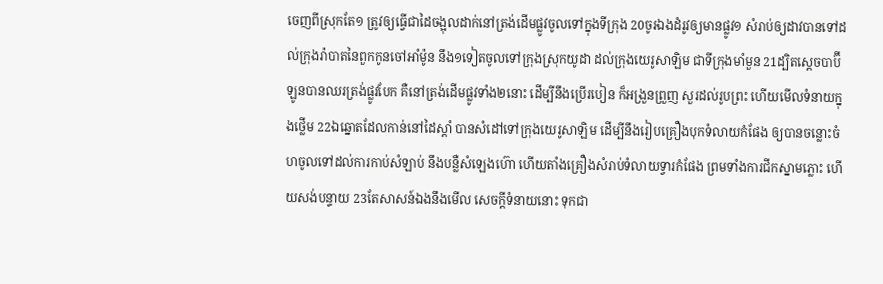ចេញពីស្រុកតែ១ ត្រូវឲ្យធ្វើជាដៃចង្អុលដាក់នៅត្រង់ដើមផ្លូវចូលទៅក្នុងទីក្រុង 20ចូរឯងដំរូវឲ្យមានផ្លូវ១ សំរាប់ឲ្យដាវបានទៅដល់ក្រុងរ៉ាបាតនៃពួកកូនចៅអាំម៉ូន នឹង១ទៀតចូលទៅក្រុងស្រុកយូដា ដល់ក្រុងយេរូសាឡិម ជាទីក្រុងមាំមួន 21ដ្បិតស្តេចបាប៊ីឡូនបានឈរត្រង់ផ្លូវបែក គឺនៅត្រង់ដើមផ្លូវទាំង២នោះ ដើម្បីនឹងប្រើរបៀន ក៏អង្រួនព្រួញ សួរដល់រូបព្រះ ហើយមើលទំនាយក្នុងថ្លើម 22ឯឆ្នោតដែលកាន់នៅដៃស្តាំ បានសំដៅទៅក្រុងយេរូសាឡិម ដើម្បីនឹងរៀបគ្រឿងបុកទំលាយកំផែង ឲ្យបានចន្លោះចំហចូលទៅដល់ការកាប់សំឡាប់ នឹងបន្លឺសំឡេងហ៊ោ ហើយតាំងគ្រឿងសំរាប់ទំលាយទ្វារកំផែង ព្រមទាំងការជីកស្នាមភ្លោះ ហើយសង់បន្ទាយ 23តែសាសន៍ឯងនឹងមើល សេចក្ដីទំនាយនោះ ទុកជា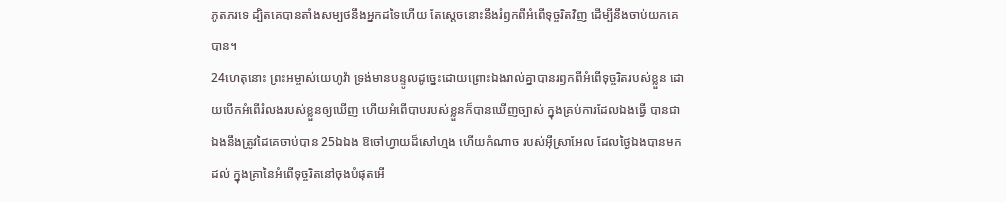ភូតភរទេ ដ្បិតគេបានតាំងសម្បថនឹងអ្នកដទៃហើយ តែស្តេចនោះនឹងរំឭកពីអំពើទុច្ចរិតវិញ ដើម្បីនឹងចាប់យកគេបាន។
24ហេតុនោះ ព្រះអម្ចាស់យេហូវ៉ា ទ្រង់មានបន្ទូលដូច្នេះដោយព្រោះឯងរាល់គ្នាបានរឭកពីអំពើទុច្ចរិតរបស់ខ្លួន ដោយបើកអំពើរំលងរបស់ខ្លួនឲ្យឃើញ ហើយអំពើបាបរបស់ខ្លួនក៏បានឃើញច្បាស់ ក្នុងគ្រប់ការដែលឯងធ្វើ បានជាឯងនឹងត្រូវដៃគេចាប់បាន 25ឯឯង ឱចៅហ្វាយដ៏សៅហ្មង ហើយកំណាច របស់អ៊ីស្រាអែល ដែលថ្ងៃឯងបានមកដល់ ក្នុងគ្រានៃអំពើទុច្ចរិតនៅចុងបំផុតអើ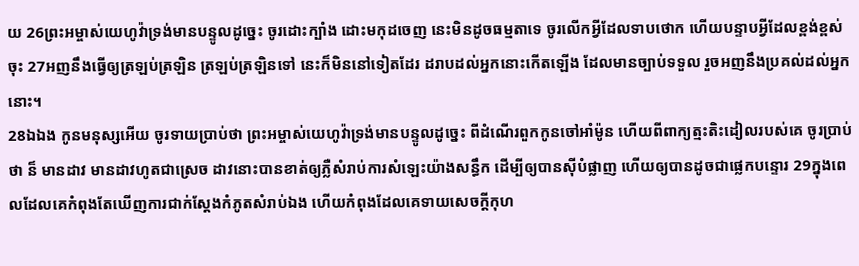យ 26ព្រះអម្ចាស់យេហូវ៉ាទ្រង់មានបន្ទូលដូច្នេះ ចូរដោះក្បាំង ដោះមកុដចេញ នេះមិនដូចធម្មតាទេ ចូរលើកអ្វីដែលទាបថោក ហើយបន្ទាបអ្វីដែលខ្ពង់ខ្ពស់ចុះ 27អញនឹងធ្វើឲ្យត្រឡប់ត្រឡិន ត្រឡប់ត្រឡិនទៅ នេះក៏មិននៅទៀតដែរ ដរាបដល់អ្នកនោះកើតឡើង ដែលមានច្បាប់ទទួល រួចអញនឹងប្រគល់ដល់អ្នកនោះ។
28ឯឯង កូនមនុស្សអើយ ចូរទាយប្រាប់ថា ព្រះអម្ចាស់យេហូវ៉ាទ្រង់មានបន្ទូលដូច្នេះ ពីដំណើរពួកកូនចៅអាំម៉ូន ហើយពីពាក្យត្មះតិះដៀលរបស់គេ ចូរប្រាប់ថា ន៏ មានដាវ មានដាវហូតជាស្រេច ដាវនោះបានខាត់ឲ្យភ្លឺសំរាប់ការសំឡេះយ៉ាងសន្ធឹក ដើម្បីឲ្យបានស៊ីបំផ្លាញ ហើយឲ្យបានដូចជាផ្លេកបន្ទោរ 29ក្នុងពេលដែលគេកំពុងតែឃើញការជាក់ស្តែងកំភូតសំរាប់ឯង ហើយកំពុងដែលគេទាយសេចក្ដីកុហ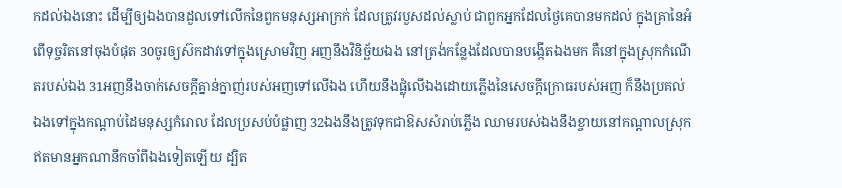កដល់ឯងនោះ ដើម្បីឲ្យឯងបានដួលទៅលើកនៃពួកមនុស្សអាក្រក់ ដែលត្រូវរបួសដល់ស្លាប់ ជាពួកអ្នកដែលថ្ងៃគេបានមកដល់ ក្នុងគ្រានៃអំពើទុច្ចរិតនៅចុងបំផុត 30ចូរឲ្យស៊កដាវទៅក្នុងស្រោមវិញ អញនឹងវិនិច្ឆ័យឯង នៅត្រង់កន្លែងដែលបានបង្កើតឯងមក គឺនៅក្នុងស្រុកកំណើតរបស់ឯង 31អញនឹងចាក់សេចក្ដីគ្នាន់ក្នាញ់របស់អញទៅលើឯង ហើយនឹងផ្លុំលើឯងដោយភ្លើងនៃសេចក្ដីក្រោធរបស់អញ ក៏នឹងប្រគល់ឯងទៅក្នុងកណ្តាប់ដៃមនុស្សកំរោល ដែលប្រសប់បំផ្លាញ 32ឯងនឹងត្រូវទុកជាឱសសំរាប់ភ្លើង ឈាមរបស់ឯងនឹងខ្ចាយនៅកណ្តាលស្រុក ឥតមានអ្នកណានឹកចាំពីឯងទៀតឡើយ ដ្បិត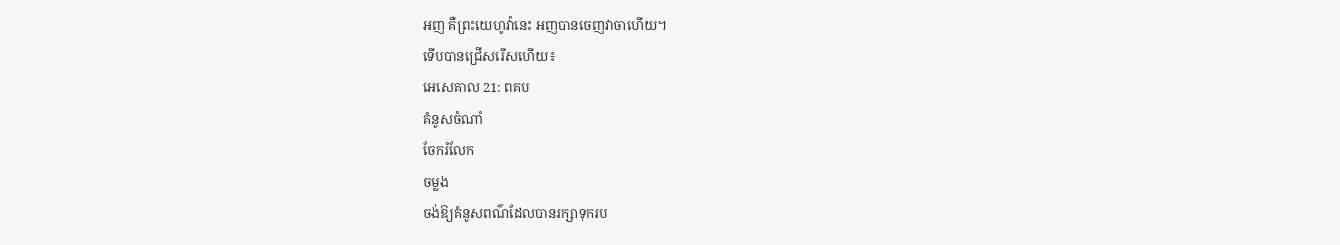អញ គឺព្រះយេហូវ៉ានេះ អញបានចេញវាចាហើយ។
ទើបបានជ្រើសរើសហើយ៖
អេសេគាល 21: ពគប
គំនូសចំណាំ
ចែករំលែក
ចម្លង
ចង់ឱ្យគំនូសពណ៌ដែលបានរក្សាទុករប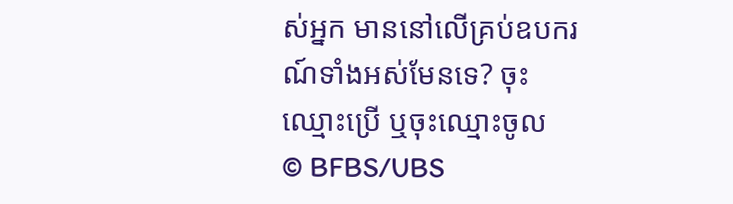ស់អ្នក មាននៅលើគ្រប់ឧបករណ៍ទាំងអស់មែនទេ? ចុះឈ្មោះប្រើ ឬចុះឈ្មោះចូល
© BFBS/UBS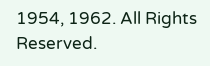1954, 1962. All Rights Reserved.